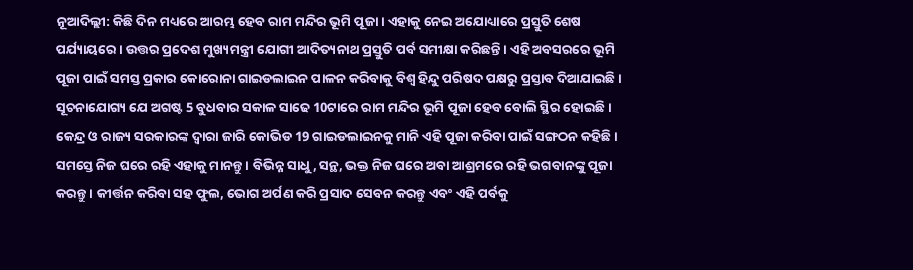ନୂଆଦିଲ୍ଲୀ: କିଛି ଦିନ ମଧ୍ୟରେ ଆରମ୍ଭ ହେବ ରାମ ମନ୍ଦିର ଭୂମି ପୂଜା । ଏହାକୁ ନେଇ ଅଯୋଧ୍ୟାରେ ପ୍ରସ୍ତୁତି ଶେଷ ପର୍ଯ୍ୟାୟରେ । ଉତ୍ତର ପ୍ରଦେଶ ମୁଖ୍ୟମନ୍ତ୍ରୀ ଯୋଗୀ ଆଦିତ୍ୟନାଥ ପ୍ରସ୍ତୁତି ପର୍ବ ସମୀକ୍ଷା କରିଛନ୍ତି । ଏହି ଅବସରରେ ଭୂମି ପୂଜା ପାଇଁ ସମସ୍ତ ପ୍ରକାର କୋରୋନା ଗାଇଡଲାଇନ ପାଳନ କରିବାକୁ ବିଶ୍ବ ହିନ୍ଦୁ ପରିଷଦ ପକ୍ଷରୁ ପ୍ରସ୍ତାବ ଦିଆଯାଇଛି ।
ସୂଚନାଯୋଗ୍ୟ ଯେ ଅଗଷ୍ଟ 5 ବୁଧବାର ସକାଳ ସାଢେ 10ଟାରେ ରାମ ମନ୍ଦିର ଭୂମି ପୂଜା ହେବ ବୋଲି ସ୍ଥିର ହୋଇଛି । କେନ୍ଦ୍ର ଓ ରାଜ୍ୟ ସରକାରଙ୍କ ଦ୍ବାରା ଜାରି କୋଭିଡ 19 ଗାଇଡଲାଇନକୁ ମାନି ଏହି ପୂଜା କରିବା ପାଇଁ ସଙ୍ଗଠନ କହିଛି । ସମସ୍ତେ ନିଜ ଘରେ ରହି ଏହାକୁ ମାନନ୍ତୁ । ବିଭିନ୍ନ ସାଧୁ, ସନ୍ଥ, ଭକ୍ତ ନିଜ ଘରେ ଅବା ଆଶ୍ରମରେ ରହି ଭଗବାନଙ୍କୁ ପୂଜା କରନ୍ତୁ । କୀର୍ତ୍ତନ କରିବା ସହ ଫୁଲ, ଭୋଗ ଅର୍ପଣ କରି ପ୍ରସାଦ ସେବନ କରନ୍ତୁ ଏବଂ ଏହି ପର୍ବକୁ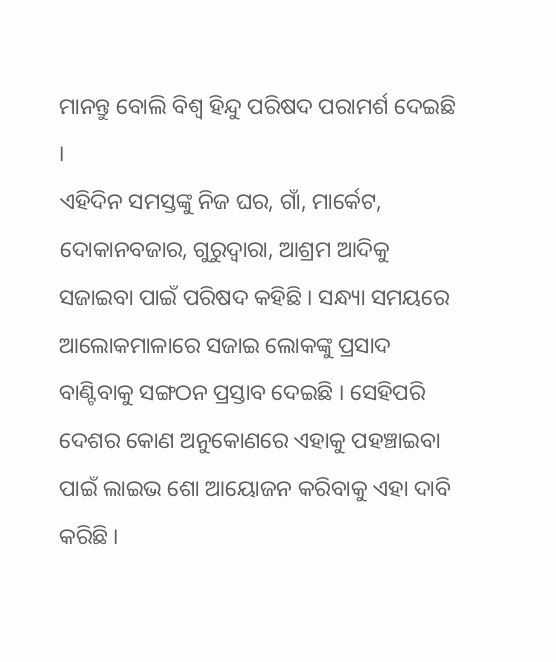ମାନନ୍ତୁ ବୋଲି ବିଶ୍ବ ହିନ୍ଦୁ ପରିଷଦ ପରାମର୍ଶ ଦେଇଛି ।
ଏହିଦିନ ସମସ୍ତଙ୍କୁ ନିଜ ଘର, ଗାଁ, ମାର୍କେଟ, ଦୋକାନବଜାର, ଗୁରୁଦ୍ବାରା, ଆଶ୍ରମ ଆଦିକୁ ସଜାଇବା ପାଇଁ ପରିଷଦ କହିଛି । ସନ୍ଧ୍ୟା ସମୟରେ ଆଲୋକମାଳାରେ ସଜାଇ ଲୋକଙ୍କୁ ପ୍ରସାଦ ବାଣ୍ଟିବାକୁ ସଙ୍ଗଠନ ପ୍ରସ୍ତାବ ଦେଇଛି । ସେହିପରି ଦେଶର କୋଣ ଅନୁକୋଣରେ ଏହାକୁ ପହଞ୍ଚାଇବା ପାଇଁ ଲାଇଭ ଶୋ ଆୟୋଜନ କରିବାକୁ ଏହା ଦାବି କରିଛି ।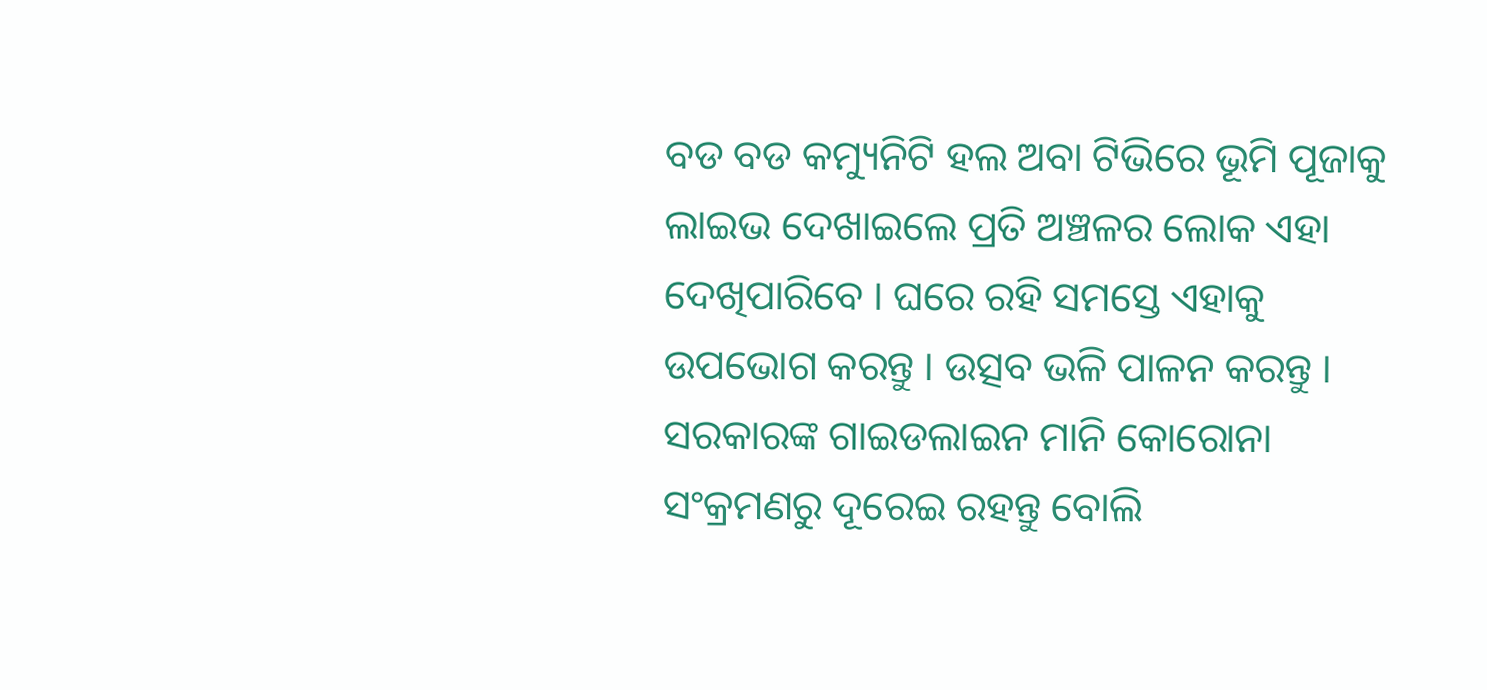ବଡ ବଡ କମ୍ୟୁନିଟି ହଲ ଅବା ଟିଭିରେ ଭୂମି ପୂଜାକୁ ଲାଇଭ ଦେଖାଇଲେ ପ୍ରତି ଅଞ୍ଚଳର ଲୋକ ଏହା ଦେଖିପାରିବେ । ଘରେ ରହି ସମସ୍ତେ ଏହାକୁ ଉପଭୋଗ କରନ୍ତୁ । ଉତ୍ସବ ଭଳି ପାଳନ କରନ୍ତୁ । ସରକାରଙ୍କ ଗାଇଡଲାଇନ ମାନି କୋରୋନା ସଂକ୍ରମଣରୁ ଦୂରେଇ ରହନ୍ତୁ ବୋଲି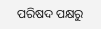ପରିଷଦ ପକ୍ଷରୁ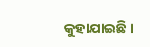କୁହାଯାଇଛି ।